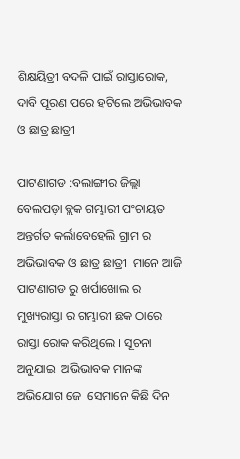ଶିକ୍ଷୟିତ୍ରୀ ବଦଳି ପାଇଁ ରାସ୍ତାରୋକ, ଦାବି ପୂରଣ ପରେ ହଟିଲେ ଅଭିଭାବକ ଓ ଛାତ୍ର ଛାତ୍ରୀ

ପାଟଣାଗଡ :ବଲାଙ୍ଗୀର ଜିଲ୍ଲା  ବେଲପଡ଼ା ବ୍ଲକ ଗମ୍ଭାରୀ ପଂଚାୟତ ଅନ୍ତର୍ଗତ କର୍ଲାବେହେଲି ଗ୍ରାମ ର ଅଭିଭାବକ ଓ ଛାତ୍ର ଛାତ୍ରୀ  ମାନେ ଆଜି ପାଟଣାଗଡ ରୁ ଖର୍ପାଖୋଲ ର ମୁଖ୍ୟରାସ୍ତା ର ଗମ୍ଭାରୀ ଛକ ଠାରେ ରାସ୍ତା ରୋକ କରିଥିଲେ । ସୂଚନା ଅନୁଯାଇ  ଅଭିଭାବକ ମାନଙ୍କ ଅଭିଯୋଗ ଜେ  ସେମାନେ କିଛି ଦିନ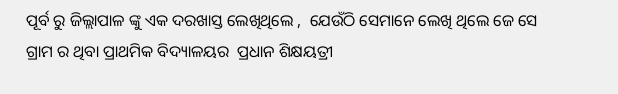ପୂର୍ବ ରୁ ଜିଲ୍ଲାପାଳ ଙ୍କୁ ଏକ ଦରଖାସ୍ତ ଲେଖିଥିଲେ ,  ଯେଉଁଠି ସେମାନେ ଲେଖି ଥିଲେ ଜେ ସେ ଗ୍ରାମ ର ଥିବା ପ୍ରାଥମିକ ବିଦ୍ୟାଳୟର  ପ୍ରଧାନ ଶିକ୍ଷୟତ୍ରୀ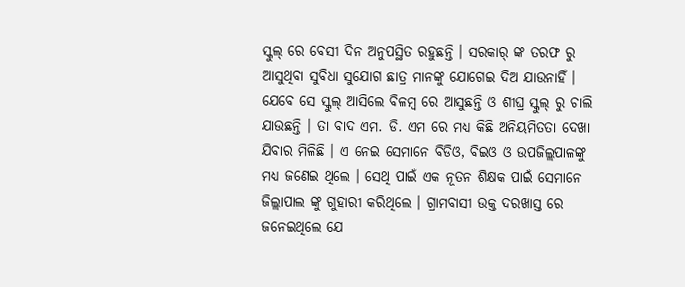ସ୍କୁଲ୍ ରେ ବେସୀ ଦିନ ଅନୁପସ୍ଥିତ ରହୁଛନ୍ତି । ସରକାର୍ ଙ୍କ ତରଫ ରୁ ଆସୁଥିବା ସୁବିଧା ସୁଯୋଗ ଛାତ୍ର ମାନଙ୍କୁ ଯୋଗେଇ ଦିଅ ଯାଉନାହିଁ । ଯେବେ ସେ ସ୍କୁଲ୍ ଆସିଲେ ବିଳମ୍ବ ରେ ଆସୁଛନ୍ତି ଓ ଶୀଘ୍ର ସ୍କୁଲ୍ ରୁ ଚାଲି ଯାଉଛନ୍ତି । ତା ବାଦ ଏମ. ଡି. ଏମ ରେ ମଧ୍ୟ କିଛି ଅନିୟମିତତା ଦେଖା ଯିବାର ମିଳିଛି । ଏ ନେଇ ସେମାନେ ବିଡିଓ, ବିଇଓ ଓ ଉପଜିଲ୍ଲପାଳଙ୍କୁ ମଧ୍ୟ ଜଣେଇ ଥିଲେ । ସେଥି ପାଇଁ ଏକ ନୂତନ ଶିକ୍ଷକ ପାଇଁ ସେମାନେ ଜିଲ୍ଲାପାଲ ଙ୍କୁ ଗୁହାରୀ କରିଥିଲେ । ଗ୍ରାମବାସୀ ଉକ୍ତ ଦରଖାସ୍ତ ରେ ଜନେଇଥିଲେ ଯେ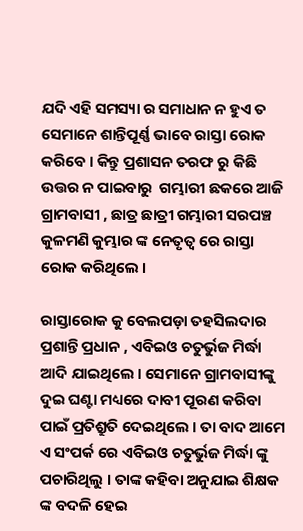ଯଦି ଏହି ସମସ୍ୟା ର ସମାଧାନ ନ ହୁଏ ତ ସେମାନେ ଶାନ୍ତିପୂର୍ଣ୍ଣ ଭାବେ ରାସ୍ତା ରୋକ କରିବେ । କିନ୍ତୁ ପ୍ରଶାସନ ତରଫ ରୁ କିଛି ଉତ୍ତର ନ ପାଇବାରୁ  ଗମ୍ଭାରୀ ଛକରେ ଆଜି  ଗ୍ରାମବାସୀ , ଛାତ୍ର ଛାତ୍ରୀ ଗମ୍ଭାରୀ ସରପଞ୍ଚ କୁଳମଣି କୁମ୍ଭାର ଙ୍କ ନେତୃତ୍ୱ ରେ ରାସ୍ତା ରୋକ କରିଥିଲେ ।

ରାସ୍ତାରୋକ କୁ ବେଲପଡ଼ା ତହସିଲଦାର ପ୍ରଶାନ୍ତି ପ୍ରଧାନ , ଏବିଇଓ ଚତୁର୍ଭୁଜ ମିର୍ଦ୍ଧା ଆଦି ଯାଇଥିଲେ । ସେମାନେ ଗ୍ରାମବାସୀଙ୍କୁ ଦୁଇ ଘଣ୍ଟା ମଧ୍ୟରେ ଦାବୀ ପୂରଣ କରିବା ପାଇଁ ପ୍ରତିଶ୍ରୁତି ଦେଇଥିଲେ । ତା ବାଦ ଆମେ ଏ ସଂପର୍କ ରେ ଏବିଇଓ ଚତୁର୍ଭୁଜ ମିର୍ଦ୍ଧା ଙ୍କୁ ପଚାରିଥିଲୁ । ତାଙ୍କ କହିବା ଅନୁଯାଇ ଶିକ୍ଷକ ଙ୍କ ବଦଳି ହେଇ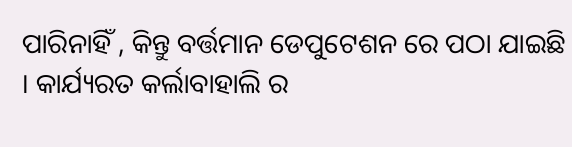ପାରିନାହିଁ , କିନ୍ତୁ ବର୍ତ୍ତମାନ ଡେପୁଟେଶନ ରେ ପଠା ଯାଇଛି । କାର୍ଯ୍ୟରତ କର୍ଲାବାହାଲି ର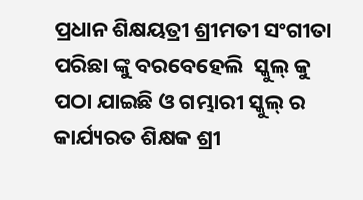ପ୍ରଧାନ ଶିକ୍ଷୟତ୍ରୀ ଶ୍ରୀମତୀ ସଂଗୀତା ପରିଛା ଙ୍କୁ ବରବେହେଲି  ସ୍କୁଲ୍ କୁ ପଠା ଯାଇଛି ଓ ଗମ୍ଭାରୀ ସ୍କୁଲ୍ ର କାର୍ଯ୍ୟରତ ଶିକ୍ଷକ ଶ୍ରୀ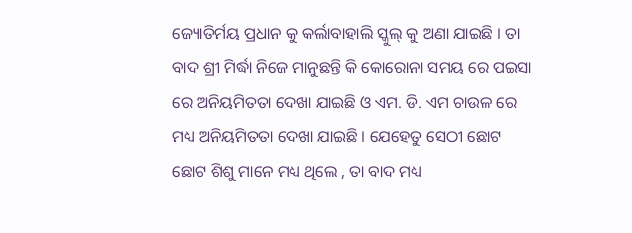ଜ୍ୟୋତିର୍ମୟ ପ୍ରଧାନ କୁ କର୍ଲାବାହାଲି ସ୍କୁଲ୍ କୁ ଅଣା ଯାଇଛି । ତା ବାଦ ଶ୍ରୀ ମିର୍ଦ୍ଧା ନିଜେ ମାନୁଛନ୍ତି କି କୋରୋନା ସମୟ ରେ ପଇସା ରେ ଅନିୟମିତତା ଦେଖା ଯାଇଛି ଓ ଏମ. ଡି. ଏମ ଚାଉଳ ରେ ମଧ୍ୟ ଅନିୟମିତତା ଦେଖା ଯାଇଛି । ଯେହେତୁ ସେଠୀ ଛୋଟ ଛୋଟ ଶିଶୁ ମାନେ ମଧ୍ୟ ଥିଲେ , ତା ବାଦ ମଧ୍ୟ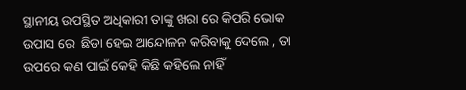ସ୍ଥାନୀୟ ଉପସ୍ଥିତ ଅଧିକାରୀ ତାଙ୍କୁ ଖରା ରେ କିପରି ଭୋକ ଉପାସ ରେ  ଛିଡା ହେଇ ଆନ୍ଦୋଳନ କରିବାକୁ ଦେଲେ , ତା ଉପରେ କଣ ପାଇଁ କେହି କିଛି କହିଲେ ନାହିଁ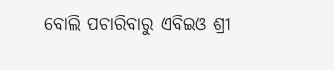ବୋଲି ପଚାରିବାରୁ ଏବିଇଓ ଶ୍ରୀ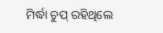ମିର୍ଦ୍ଧା ଚୁପ୍ ରହିଥିଲେ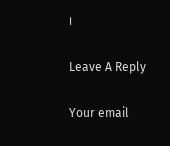।

Leave A Reply

Your email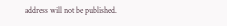address will not be published.